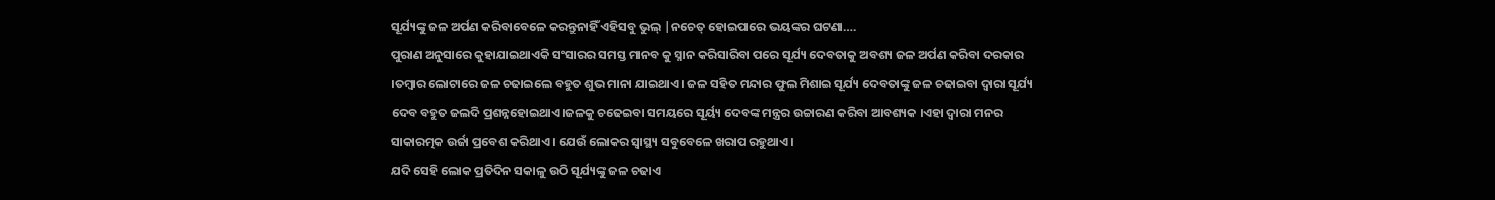ସୂର୍ଯ୍ୟଙ୍କୁ ଜଳ ଅର୍ପଣ କରିବାବେଳେ କରନ୍ତୁନାହିଁ ଏହିସବୁ ଭୁଲ୍ |ନଚେତ୍ ହୋଇପାରେ ଭୟଙ୍କର ଘଟଣା….
ପୁରାଣ ଅନୁସାରେ କୁହାଯାଇଥାଏକି ସଂସାରର ସମସ୍ତ ମାନବ କୁ ସ୍ନାନ କରିସାରିବା ପରେ ସୂର୍ଯ୍ୟ ଦେବତାକୁ ଅବଶ୍ୟ ଜଳ ଅର୍ପଣ କରିବା ଦରକାର ।ତମ୍ବାର ଲୋଟାରେ ଜଳ ଚଢାଇଲେ ବହୁତ ଶୁଭ ମାନା ଯାଇଥାଏ । ଜଳ ସହିତ ମନ୍ଦାର ଫୁଲ ମିଶାଇ ସୂର୍ଯ୍ୟ ଦେବତାଙ୍କୁ ଜଳ ଚଢାଇବା ଦ୍ୱାରା ସୂର୍ଯ୍ୟ ଦେବ ବହୁତ ଜଲଦି ପ୍ରଶନ୍ନହୋଇଥାଏ।ଜଳକୁ ଚଢେଇବା ସମୟରେ ସୂର୍ୟ୍ୟ ଦେବଙ୍କ ମନ୍ତ୍ରର ଉଚ୍ଚାରଣ କରିବା ଆବଶ୍ୟକ ।ଏହା ଦ୍ୱାରା ମନର ସାକାରତ୍ମକ ଉର୍ଜା ପ୍ରବେଶ କରିଥାଏ । ଯେଉଁ ଲୋକର ସ୍ୱାସ୍ଥ୍ୟ ସବୁବେଳେ ଖରାପ ରହୁଥାଏ ।
ଯଦି ସେହି ଲୋକ ପ୍ରତିଦିନ ସକାଳୁ ଉଠି ସୂର୍ଯ୍ୟଙ୍କୁ ଜଳ ଚଢାଏ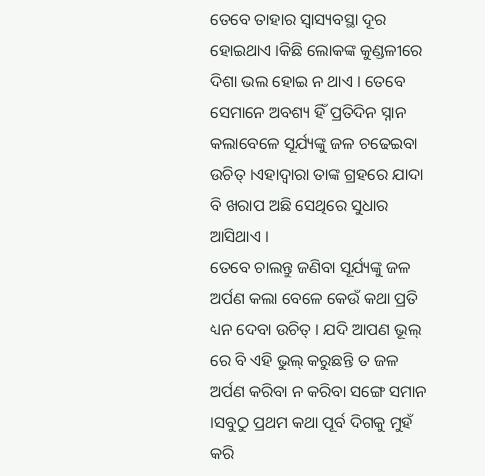ତେବେ ତାହାର ସ୍ୱାସ୍ୟବସ୍ଥା ଦୂର ହୋଇଥାଏ ।କିଛି ଲୋକଙ୍କ କୁଣ୍ଡଳୀରେ ଦିଶା ଭଲ ହୋଇ ନ ଥାଏ । ତେବେ ସେମାନେ ଅବଶ୍ୟ ହିଁ ପ୍ରତିଦିନ ସ୍ନାନ କଲାବେଳେ ସୂର୍ଯ୍ୟଙ୍କୁ ଜଳ ଚଢେଇବା ଉଚିତ୍ ।ଏହାଦ୍ୱାରା ତାଙ୍କ ଗ୍ରହରେ ଯାଦା ବି ଖରାପ ଅଛି ସେଥିରେ ସୁଧାର ଆସିଥାଏ ।
ତେବେ ଚାଲନ୍ତୁ ଜଣିବା ସୂର୍ଯ୍ୟଙ୍କୁ ଜଳ ଅର୍ପଣ କଲା ବେଳେ କେଉଁ କଥା ପ୍ରତି ଧ୍ୟନ ଦେବା ଉଚିତ୍ । ଯଦି ଆପଣ ଭୂଲ୍ ରେ ବି ଏହି ଭୁଲ୍ କରୁଛନ୍ତି ତ ଜଳ ଅର୍ପଣ କରିବା ନ କରିବା ସଙ୍ଗେ ସମାନ ।ସବୁଠୁ ପ୍ରଥମ କଥା ପୂର୍ବ ଦିଗକୁ ମୁହଁ କରି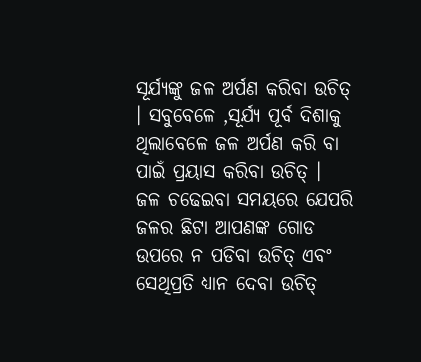ସୂର୍ଯ୍ୟଙ୍କୁ ଜଳ ଅର୍ପଣ କରିବା ଉଚିତ୍ । ସବୁବେଳେ ,ସୂର୍ଯ୍ୟ ପୂର୍ବ ଦିଶାକୁ ଥିଲାବେଳେ ଜଳ ଅର୍ପଣ କରି ବା ପାଇଁ ପ୍ରୟାସ କରିବା ଉଚିତ୍ ।
ଜଳ ଚଢେଇବା ସମୟରେ ଯେପରି ଜଳର ଛିଟା ଆପଣଙ୍କ ଗୋଡ ଉପରେ ନ ପଡିବା ଉଚିତ୍ ଏବଂ ସେଥିପ୍ରତି ଧ୍ୟାନ ଦେବା ଉଚିତ୍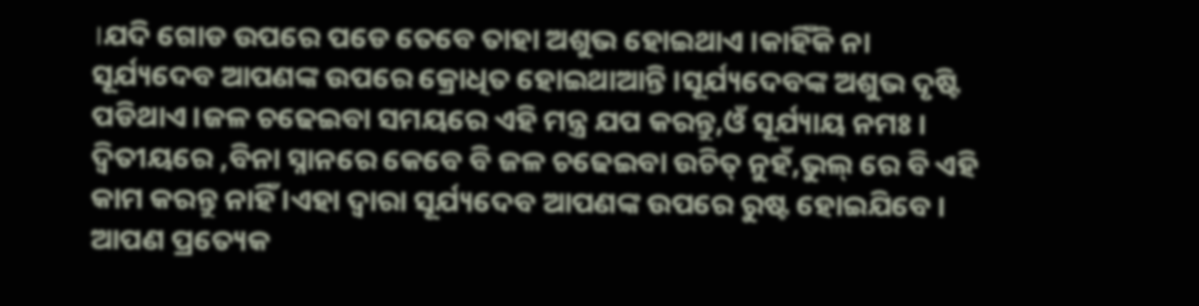।ଯଦି ଗୋଡ ଉପରେ ପଡେ ତେବେ ତାହା ଅଶୁଭ ହୋଇଥାଏ ।କାହିଁକି ନା ସୂର୍ଯ୍ୟଦେବ ଆପଣଙ୍କ ଉପରେ କ୍ରୋଧିତ ହୋଇଥାଆନ୍ତି ।ସୂର୍ଯ୍ୟଦେବଙ୍କ ଅଶୁଭ ଦୃଷ୍ଟି ପଡିଥାଏ ।ଜଳ ଚଢେଇବା ସମୟରେ ଏହି ମନ୍ତ୍ର ଯପ କରନ୍ତୁ,ଓଁ ସୂର୍ଯ୍ୟାୟ ନମଃ ।
ଦ୍ୱିତୀୟରେ ,ବିନା ସ୍ନାନରେ କେବେ ବି ଜଳ ଚଢେଇବା ଉଚିତ୍ ନୁହଁ,ଭୁଲ୍ ରେ ବି ଏହି କାମ କରନ୍ତୁ ନାହିଁ ।ଏହା ଦ୍ୱାରା ସୂର୍ଯ୍ୟଦେବ ଆପଣଙ୍କ ଉପରେ ରୁଷ୍ଟ ହୋଇଯିବେ । ଆପଣ ପ୍ରତ୍ୟେକ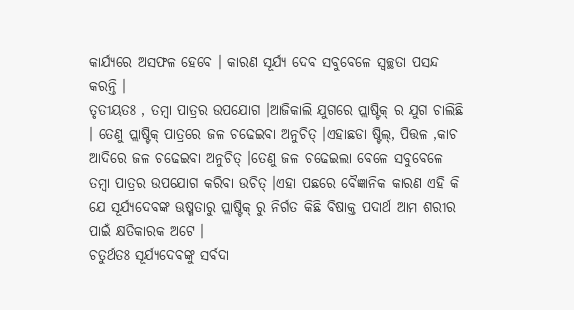କାର୍ଯ୍ୟରେ ଅସଫଳ ହେବେ । କାରଣ ସୂର୍ଯ୍ୟ ଦେବ ସବୁବେଳେ ସ୍ୱଚ୍ଛତା ପସନ୍ଦ କରନ୍ତି ।
ତୃତୀୟତଃ , ତମ୍ବା ପାତ୍ରର ଉପଯୋଗ ।ଆଜିକାଲି ଯୁଗରେ ପ୍ଲାଷ୍ଟିକ୍ ର ଯୁଗ ଚାଲିଛି । ତେଣୁ ପ୍ଲାଷ୍ଟିକ୍ ପାତ୍ରରେ ଜଳ ଚଢେଇବା ଅନୁଚିତ୍ ।ଏହାଛଡା ଷ୍ଟିଲ୍, ପିତ୍ତଳ ,କାଚ ଆଦିରେ ଜଳ ଚଢେଇବା ଅନୁଚିତ୍ ।ତେଣୁ ଜଳ ଚଢେଇଲା ବେଳେ ସବୁବେଳେ ତମ୍ବା ପାତ୍ରର ଉପଯୋଗ କରିବା ଉଚିତ୍ ।ଏହା ପଛରେ ବୈଜ୍ଞାନିକ କାରଣ ଏହି କି
ଯେ ସୂର୍ଯ୍ୟଦେବଙ୍କ ଊଷ୍ମତାରୁ ପ୍ଲାଷ୍ଟିକ୍ ରୁ ନିର୍ଗତ କିଛି ବିଷାକ୍ତ ପଦାର୍ଥ ଆମ ଶରୀର ପାଇଁ କ୍ଷତିକାରକ ଅଟେ ।
ଚତୁର୍ଥତଃ ସୂର୍ଯ୍ୟଦେବଙ୍କୁ ସର୍ବଦା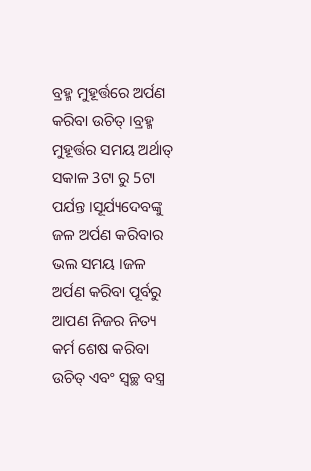ବ୍ରହ୍ମ ମୁହୂର୍ତ୍ତରେ ଅର୍ପଣ କରିବା ଉଚିତ୍ ।ବ୍ରହ୍ମ ମୁହୂର୍ତ୍ତର ସମୟ ଅର୍ଥାତ୍ ସକାଳ 3ଟା ରୁ 5ଟା ପର୍ଯନ୍ତ ।ସୂର୍ଯ୍ୟଦେବଙ୍କୁ ଜଳ ଅର୍ପଣ କରିବାର ଭଲ ସମୟ ।ଜଳ ଅର୍ପଣ କରିବା ପୂର୍ବରୁ ଆପଣ ନିଜର ନିତ୍ୟ କର୍ମ ଶେଷ କରିବା ଉଚିତ୍ ଏବଂ ସ୍ୱଚ୍ଛ ବସ୍ତ୍ର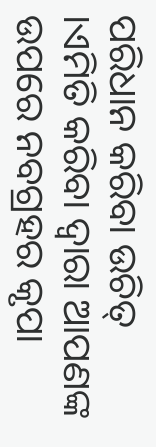ପରିଧାନ କରିବା ଉଚିତ୍ ।ଏମିତି କରିବା ଦ୍ୱାରା ଆପଣଙ୍କ ଉପରେ ନବଗ୍ରହର କୃପା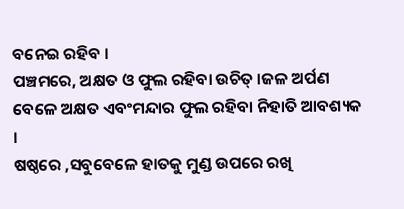ବନେଇ ରହିବ ।
ପଞ୍ଚମରେ, ଅକ୍ଷତ ଓ ଫୁଲ ରହିବା ଉଚିତ୍ ।ଜଳ ଅର୍ପଣ ବେଳେ ଅକ୍ଷତ ଏବଂମନ୍ଦାର ଫୁଲ ରହିବା ନିହାତି ଆବଶ୍ୟକ ।
ଷଷ୍ଠରେ ,ସବୁବେଳେ ହାତକୁ ମୁଣ୍ଡ ଉପରେ ରଖି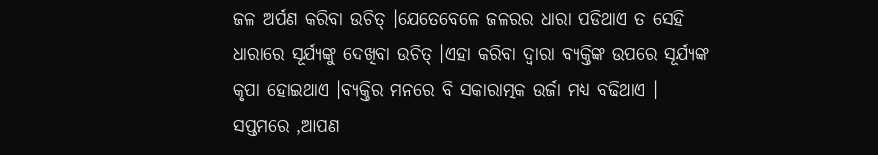ଜଳ ଅର୍ପଣ କରିବା ଉଚିତ୍ ।ଯେତେବେଳେ ଜଳରର ଧାରା ପଡିଥାଏ ତ ସେହି ଧାରାରେ ସୂର୍ଯ୍ୟଙ୍କୁ ଦେଖିବା ଉଚିତ୍ ।ଏହା କରିବା ଦ୍ୱାରା ବ୍ୟକ୍ତିଙ୍କ ଉପରେ ସୂର୍ଯ୍ୟଙ୍କ କୃପା ହୋଇଥାଏ ।ବ୍ୟକ୍ତିର ମନରେ ବି ସକାରାତ୍ମକ ଉର୍ଜା ମଧ୍ୟ ବଢିଥାଏ ।
ସପ୍ତମରେ ,ଆପଣ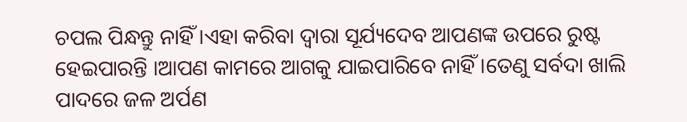ଚପଲ ପିନ୍ଧନ୍ତୁ ନାହିଁ ।ଏହା କରିବା ଦ୍ୱାରା ସୂର୍ଯ୍ୟଦେବ ଆପଣଙ୍କ ଉପରେ ରୁଷ୍ଟ ହେଇପାରନ୍ତି ।ଆପଣ କାମରେ ଆଗକୁ ଯାଇପାରିବେ ନାହିଁ ।ତେଣୁ ସର୍ବଦା ଖାଲି ପାଦରେ ଜଳ ଅର୍ପଣ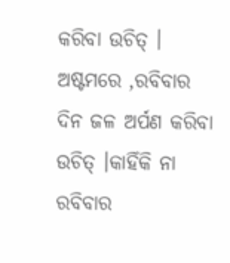କରିବା ଉଚିତ୍ ।
ଅଷ୍ଟମରେ ,ରବିବାର ଦିନ ଜଳ ଅର୍ପଣ କରିବା ଉଚିତ୍ ।କାହିଁକି ନା ରବିବାର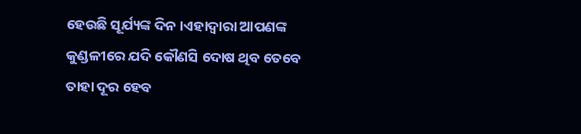ହେଉଛି ସୂର୍ଯ୍ୟଙ୍କ ଦିନ ।ଏହାଦ୍ୱାରା ଆପଣଙ୍କ କୁଣ୍ଡଳୀରେ ଯଦି କୌଣସି ଦୋଷ ଥିବ ତେବେ ତାହା ଦୂର ହେବ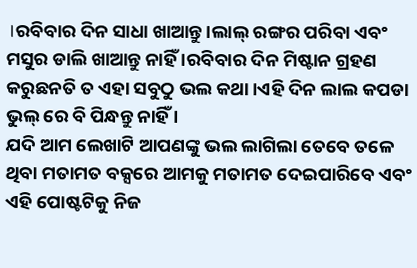।ରବିବାର ଦିନ ସାଧା ଖାଆନ୍ତୁ ।ଲାଲ୍ ରଙ୍ଗର ପରିବା ଏବଂ ମସୁର ଡାଲି ଖାଆନ୍ତୁ ନାହିଁ ।ରବିବାର ଦିନ ମିଷ୍ଟାନ ଗ୍ରହଣ କରୁଛନତି ତ ଏହା ସବୁଠୁ ଭଲ କଥା ।ଏହି ଦିନ ଲାଲ କପଡା ଭୁଲ୍ ରେ ବି ପିନ୍ଧନ୍ତୁ ନାହିଁ ।
ଯଦି ଆମ ଲେଖାଟି ଆପଣଙ୍କୁ ଭଲ ଲାଗିଲା ତେବେ ତଳେ ଥିବା ମତାମତ ବକ୍ସରେ ଆମକୁ ମତାମତ ଦେଇପାରିବେ ଏବଂ ଏହି ପୋଷ୍ଟଟିକୁ ନିଜ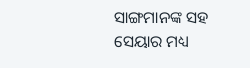ସାଙ୍ଗମାନଙ୍କ ସହ ସେୟାର ମଧ୍ୟ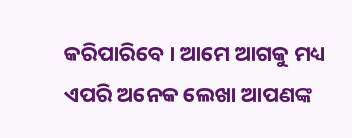କରିପାରିବେ । ଆମେ ଆଗକୁ ମଧ୍ୟ ଏପରି ଅନେକ ଲେଖା ଆପଣଙ୍କ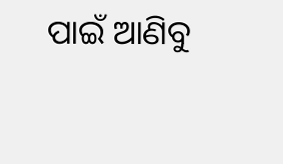ପାଇଁ ଆଣିବୁ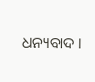ଧନ୍ୟବାଦ ।